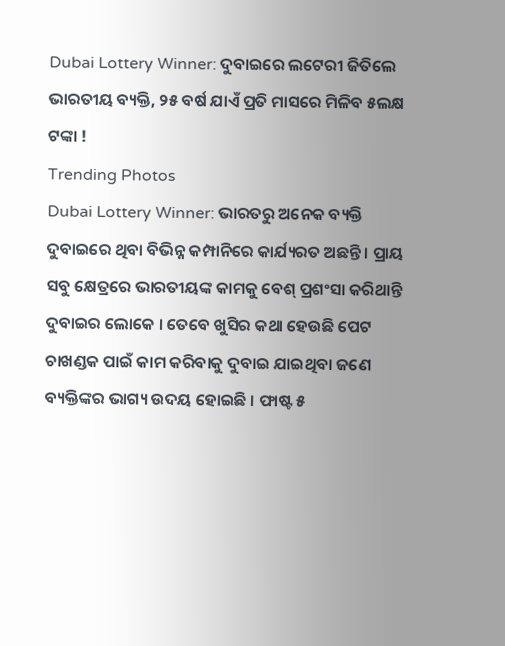Dubai Lottery Winner: ଦୁବାଇରେ ଲଟେରୀ ଜିତିଲେ ଭାରତୀୟ ବ୍ୟକ୍ତି, ୨୫ ବର୍ଷ ଯାଏଁ ପ୍ରତି ମାସରେ ମିଳିବ ୫ଲକ୍ଷ ଟଙ୍କା !
Trending Photos
Dubai Lottery Winner: ଭାରତରୁ ଅନେକ ବ୍ୟକ୍ତି ଦୁବାଇରେ ଥିବା ବିଭିନ୍ନ କମ୍ପାନିରେ କାର୍ଯ୍ୟରତ ଅଛନ୍ତି । ପ୍ରାୟ ସବୁ କ୍ଷେତ୍ରରେ ଭାରତୀୟଙ୍କ କାମକୁ ବେଶ୍ ପ୍ରଶଂସା କରିଥାନ୍ତି ଦୁବାଇର ଲୋକେ । ତେବେ ଖୁସିର କଥା ହେଉଛି ପେଟ ଚାଖଣ୍ଡକ ପାଇଁ କାମ କରିବାକୁ ଦୁବାଇ ଯାଇଥିବା ଜଣେ ବ୍ୟକ୍ତିଙ୍କର ଭାଗ୍ୟ ଉଦୟ ହୋଇଛି । ଫାଷ୍ଟ ୫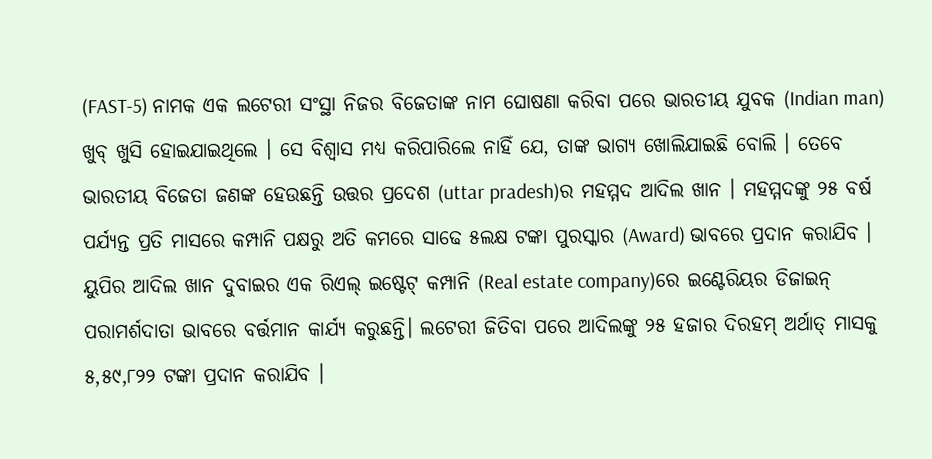(FAST-5) ନାମକ ଏକ ଲଟେରୀ ସଂସ୍ଥା ନିଜର ବିଜେତାଙ୍କ ନାମ ଘୋଷଣା କରିବା ପରେ ଭାରତୀୟ ଯୁବକ (Indian man) ଖୁବ୍ ଖୁସି ହୋଇଯାଇଥିଲେ । ସେ ବିଶ୍ୱାସ ମଧ୍ୟ କରିପାରିଲେ ନାହିଁ ଯେ, ତାଙ୍କ ଭାଗ୍ୟ ଖୋଲିଯାଇଛି ବୋଲି । ତେବେ ଭାରତୀୟ ବିଜେତା ଜଣଙ୍କ ହେଉଛନ୍ତି ଉତ୍ତର ପ୍ରଦେଶ (uttar pradesh)ର ମହମ୍ମଦ ଆଦିଲ ଖାନ । ମହମ୍ମଦଙ୍କୁ ୨୫ ବର୍ଷ ପର୍ଯ୍ୟନ୍ତ ପ୍ରତି ମାସରେ କମ୍ପାନି ପକ୍ଷରୁ ଅତି କମରେ ସାଢେ ୫ଲକ୍ଷ ଟଙ୍କା ପୁରସ୍କାର (Award) ଭାବରେ ପ୍ରଦାନ କରାଯିବ ।
ୟୁପିର ଆଦିଲ ଖାନ ଦୁବାଇର ଏକ ରିଏଲ୍ ଇଷ୍ଟେଟ୍ କମ୍ପାନି (Real estate company)ରେ ଇଣ୍ଟେରିୟର ଡିଜାଇନ୍ ପରାମର୍ଶଦାତା ଭାବରେ ବର୍ତ୍ତମାନ କାର୍ଯ୍ୟ କରୁଛନ୍ତି। ଲଟେରୀ ଜିତିବା ପରେ ଆଦିଲଙ୍କୁ ୨୫ ହଜାର ଦିରହମ୍ ଅର୍ଥାତ୍ ମାସକୁ ୫,୫୯,୮୨୨ ଟଙ୍କା ପ୍ରଦାନ କରାଯିବ ।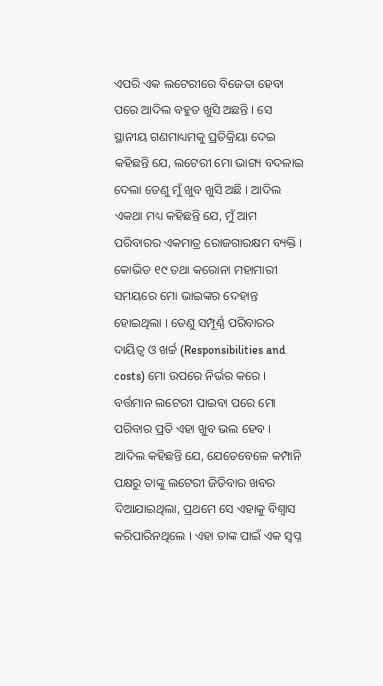ଏପରି ଏକ ଲଟେରୀରେ ବିଜେତା ହେବା ପରେ ଆଦିଲ ବହୁତ ଖୁସି ଅଛନ୍ତି । ସେ ସ୍ଥାନୀୟ ଗଣମାଧ୍ୟମକୁ ପ୍ରତିକ୍ରିୟା ଦେଇ କହିଛନ୍ତି ଯେ, ଲଟେରୀ ମୋ ଭାଗ୍ୟ ବଦଳାଇ ଦେଲା ତେଣୁ ମୁଁ ଖୁବ ଖୁସି ଅଛି । ଆଦିଲ ଏକଥା ମଧ୍ୟ କହିଛନ୍ତି ଯେ, ମୁଁ ଆମ ପରିବାରର ଏକମାତ୍ର ରୋଜଗାରକ୍ଷମ ବ୍ୟକ୍ତି । କୋଭିଡ ୧୯ ତଥା କରୋନା ମହାମାରୀ ସମୟରେ ମୋ ଭାଇଙ୍କର ଦେହାନ୍ତ ହୋଇଥିଲା । ତେଣୁ ସମ୍ପୂର୍ଣ୍ଣ ପରିବାରର ଦାୟିତ୍ୱ ଓ ଖର୍ଚ୍ଚ (Responsibilities and costs) ମୋ ଉପରେ ନିର୍ଭର କରେ । ବର୍ତ୍ତମାନ ଲଟେରୀ ପାଇବା ପରେ ମୋ ପରିବାର ପ୍ରତି ଏହା ଖୁବ ଭଲ ହେବ ।
ଆଦିଲ କହିଛନ୍ତି ଯେ, ଯେତେବେଳେ କମ୍ପାନି ପକ୍ଷରୁ ତାଙ୍କୁ ଲଟେରୀ ଜିତିବାର ଖବର ଦିଆଯାଇଥିଲା, ପ୍ରଥମେ ସେ ଏହାକୁ ବିଶ୍ୱାସ କରିପାରିନଥିଲେ । ଏହା ତାଙ୍କ ପାଇଁ ଏକ ସ୍ୱପ୍ନ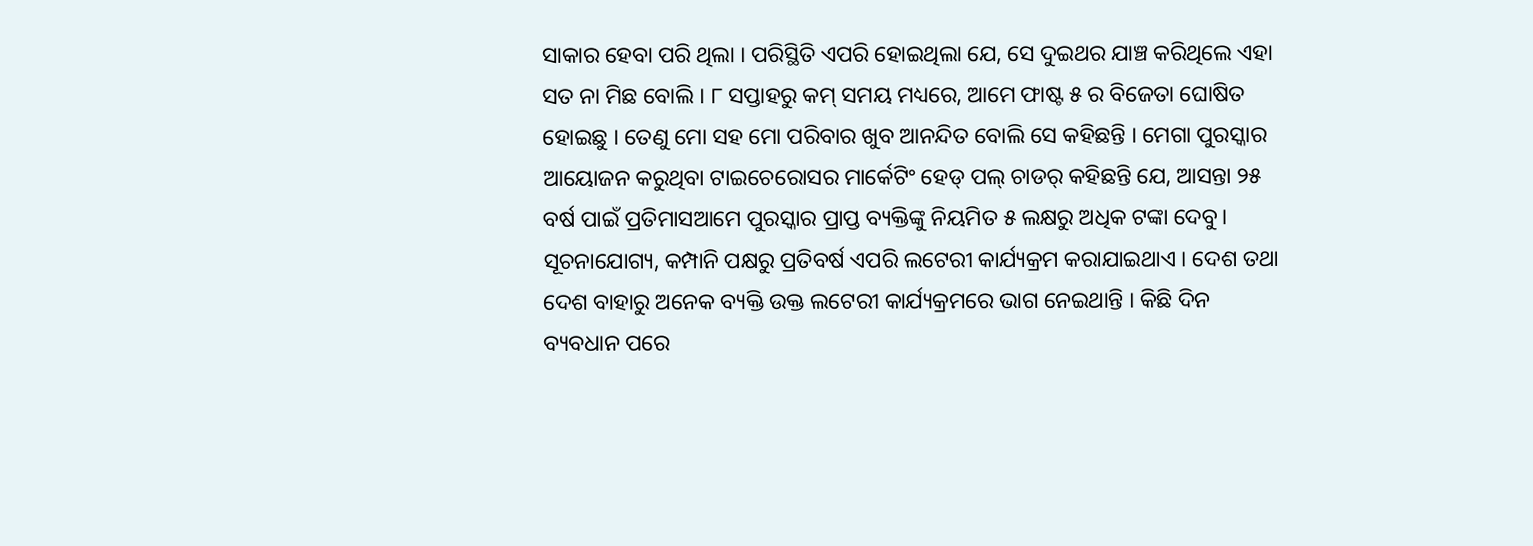ସାକାର ହେବା ପରି ଥିଲା । ପରିସ୍ଥିତି ଏପରି ହୋଇଥିଲା ଯେ, ସେ ଦୁଇଥର ଯାଞ୍ଚ କରିଥିଲେ ଏହା ସତ ନା ମିଛ ବୋଲି । ୮ ସପ୍ତାହରୁ କମ୍ ସମୟ ମଧ୍ୟରେ, ଆମେ ଫାଷ୍ଟ ୫ ର ବିଜେତା ଘୋଷିତ ହୋଇଛୁ । ତେଣୁ ମୋ ସହ ମୋ ପରିବାର ଖୁବ ଆନନ୍ଦିତ ବୋଲି ସେ କହିଛନ୍ତି । ମେଗା ପୁରସ୍କାର ଆୟୋଜନ କରୁଥିବା ଟାଇଚେରୋସର ମାର୍କେଟିଂ ହେଡ୍ ପଲ୍ ଚାଡର୍ କହିଛନ୍ତି ଯେ, ଆସନ୍ତା ୨୫ ବର୍ଷ ପାଇଁ ପ୍ରତିମାସଆମେ ପୁରସ୍କାର ପ୍ରାପ୍ତ ବ୍ୟକ୍ତିଙ୍କୁ ନିୟମିତ ୫ ଲକ୍ଷରୁ ଅଧିକ ଟଙ୍କା ଦେବୁ।
ସୂଚନାଯୋଗ୍ୟ, କମ୍ପାନି ପକ୍ଷରୁ ପ୍ରତିବର୍ଷ ଏପରି ଲଟେରୀ କାର୍ଯ୍ୟକ୍ରମ କରାଯାଇଥାଏ । ଦେଶ ତଥା ଦେଶ ବାହାରୁ ଅନେକ ବ୍ୟକ୍ତି ଉକ୍ତ ଲଟେରୀ କାର୍ଯ୍ୟକ୍ରମରେ ଭାଗ ନେଇଥାନ୍ତି । କିଛି ଦିନ ବ୍ୟବଧାନ ପରେ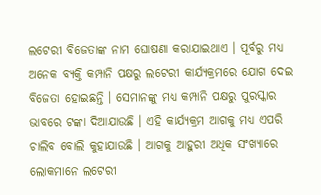ଲଟେରୀ ବିଜେତାଙ୍କ ନାମ ଘୋଷଣା କରାଯାଇଥାଏ । ପୂର୍ବରୁ ମଧ୍ୟ ଅନେକ ବ୍ୟକ୍ତି କମ୍ପାନି ପକ୍ଷରୁ ଲଟେରୀ କାର୍ଯ୍ୟକ୍ରମରେ ଯୋଗ ଦେଇ ବିଜେତା ହୋଇଛନ୍ତି । ସେମାନଙ୍କୁ ମଧ୍ୟ କମ୍ପାନି ପକ୍ଷରୁ ପୁରସ୍କାର ଭାବରେ ଟଙ୍କା ଦିଆଯାଉଛି । ଏହି କାର୍ଯ୍ୟକ୍ରମ ଆଗକୁ ମଧ୍ୟ ଏପରି ଚାଲିବ ବୋଲି କୁହାଯାଉଛି । ଆଗକୁ ଆହୁରୀ ଅଧିକ ସଂଖ୍ୟାରେ ଲୋକମାନେ ଲଟେରୀ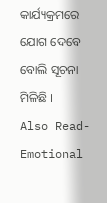କାର୍ଯ୍ୟକ୍ରମରେ ଯୋଗ ଦେବେ ବୋଲି ସୂଚନା ମିଳିଛି ।
Also Read- Emotional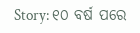Story: ୧୦ ବର୍ଷ ପରେ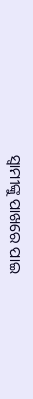ସ୍ୱାମୀଙ୍କୁ ପାଖରେ ପାଇ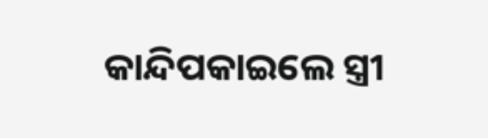କାନ୍ଦିପକାଇଲେ ସ୍ତ୍ରୀ